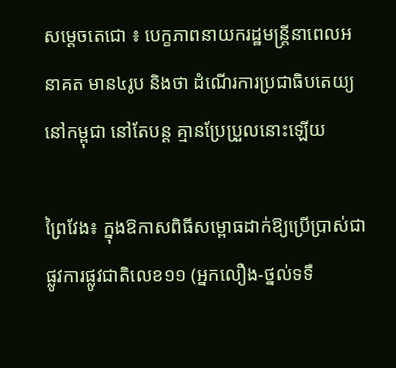សម្ដេចតេជោ ៖ បេក្ខភាពនាយករដ្ឋមន្រ្តីនាពេលអនាគត មាន៤រូប និងថា ដំណើរការប្រជាធិបតេយ្យនៅកម្ពុជា នៅតែបន្ត គ្មានប្រែប្រួលនោះឡើយ

ព្រៃវែង៖ ក្នុងឱកាសពិធីសម្ពោធដាក់ឱ្យប្រើប្រាស់ជាផ្លូវការផ្លូវជាតិលេខ១១ (អ្នកលឿង-ថ្នល់ទទឺ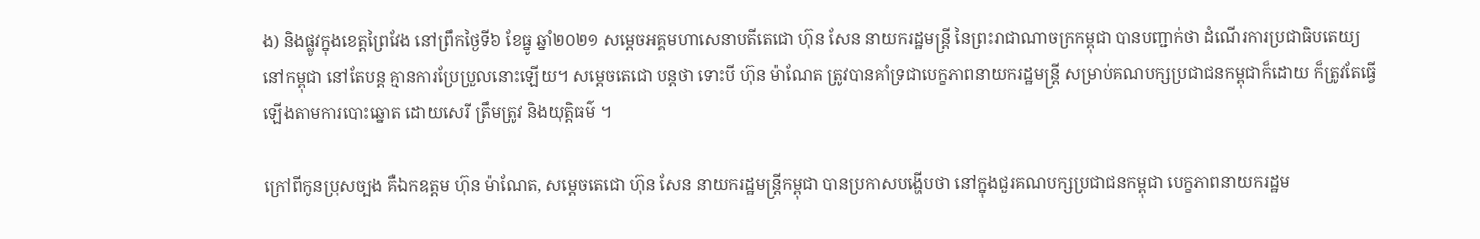ង) និងផ្លូវក្នុងខេត្តព្រៃវែង នៅព្រឹកថ្ងៃទី៦ ខែធ្នូ ឆ្នាំ២០២១ សម្តេចអគ្គមហាសេនាបតីតេជោ ហ៊ុន សែន នាយករដ្ឋមន្ត្រី នៃព្រះរាជាណាចក្រកម្ពុជា បានបញ្ជាក់ថា ដំណើរការប្រជាធិបតេយ្យនៅកម្ពុជា នៅតែបន្ត គ្មានការប្រែប្រួលនោះឡើយ។ សម្ដេចតេជោ បន្តថា ទោះបី ហ៊ុន ម៉ាណែត ត្រូវបានគាំទ្រជាបេក្ខភាពនាយករដ្ឋមន្ត្រី សម្រាប់គណបក្សប្រជាជនកម្ពុជាក៏ដោយ ក៏ត្រូវតែធ្វើឡើងតាមការបោះឆ្នោត ដោយសេរី ត្រឹមត្រូវ និងយុត្តិធម៌ ។

ក្រៅពីកូនប្រុសច្បង គឺឯកឧត្តម ហ៊ុន ម៉ាណែត, សម្ដេចតេជោ ហ៊ុន សែន នាយករដ្ឋមន្រ្តីកម្ពុជា បានប្រកាសបង្ហើបថា នៅក្នុងជួរគណបក្សប្រជាជនកម្ពុជា បេក្ខភាពនាយករដ្ឋម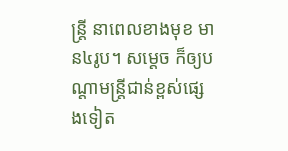ន្រ្តី នាពេលខាងមុខ មាន៤រូប។ សម្តេច ក៏ឲ្យបណ្តាមន្រ្តីជាន់ខ្ពស់ផ្សេងទៀត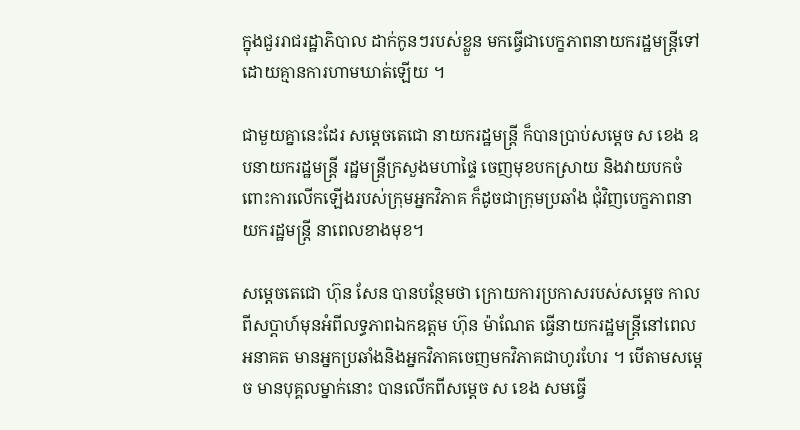ក្នុងជួររាជរដ្ឋាភិបាល ដាក់កូនៗរបស់ខ្លួន មកធ្វើជាបេក្ខភាពនាយករដ្ឋមន្រ្តីទៅ ដោយគ្មានការហាមឃាត់ឡើយ ។

ជាមួយគ្នានេះដែរ សម្តេចតេជោ នាយករដ្ឋមន្រ្តី ក៏បានប្រាប់សម្ដេច ស ខេង ឧបនាយករដ្ឋមន្រ្តី រដ្ឋមន្រ្តីក្រសួងមហាផ្ទៃ ចេញមុខបកស្រាយ និងវាយបកចំពោះការលើកឡើងរបស់ក្រុមអ្នកវិភាគ ក៏ដូចជាក្រុមប្រឆាំង ជុំវិញបេក្ខភាពនាយករដ្ឋមន្រ្តី នាពេលខាងមុខ។

សម្តេចតេជោ ហ៊ុន សែន បានបន្ថែមថា ក្រោយការប្រកាសរបស់សម្តេច កាលពីសប្តាហ៍មុនអំពីលទ្ធភាពឯកឧត្តម ហ៊ុន ម៉ាណែត ធ្វើនាយករដ្ឋមន្រ្តីនៅពេលអនាគត មានអ្នកប្រឆាំងនិងអ្នកវិភាគចេញមកវិភាគជាហូរហែរ ។ បើតាមសម្តេច មានបុគ្គលម្នាក់នោះ បានលើកពីសម្តេច ស ខេង សមធ្វើ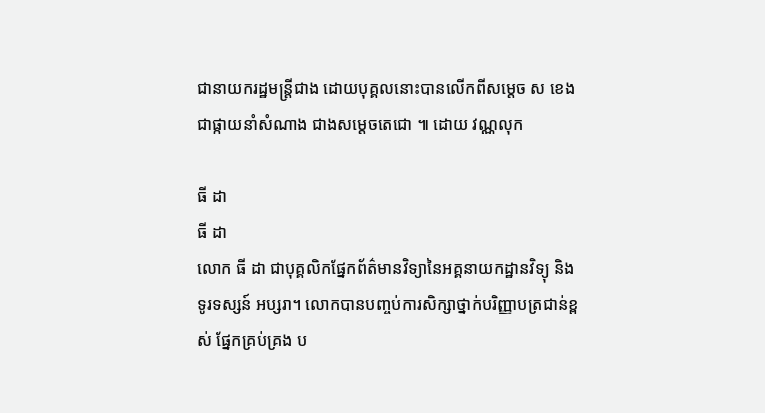ជានាយករដ្ឋមន្រ្តីជាង ដោយបុគ្គលនោះបានលើកពីសម្តេច ស ខេង ជាផ្កាយនាំសំណាង ជាងសម្តេចតេជោ ៕ ដោយ វណ្ណលុក

ធី ដា
ធី ដា
លោក ធី ដា ជាបុគ្គលិកផ្នែកព័ត៌មានវិទ្យានៃអគ្គនាយកដ្ឋានវិទ្យុ និងទូរទស្សន៍ អប្សរា។ លោកបានបញ្ចប់ការសិក្សាថ្នាក់បរិញ្ញាបត្រជាន់ខ្ពស់ ផ្នែកគ្រប់គ្រង ប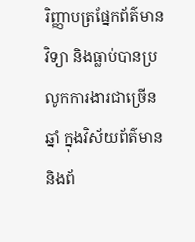រិញ្ញាបត្រផ្នែកព័ត៌មានវិទ្យា និងធ្លាប់បានប្រលូកការងារជាច្រើនឆ្នាំ ក្នុងវិស័យព័ត៌មាន និងព័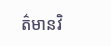ត៌មានវិ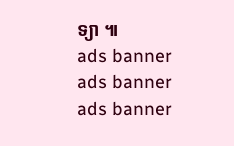ទ្យា ៕
ads banner
ads banner
ads banner